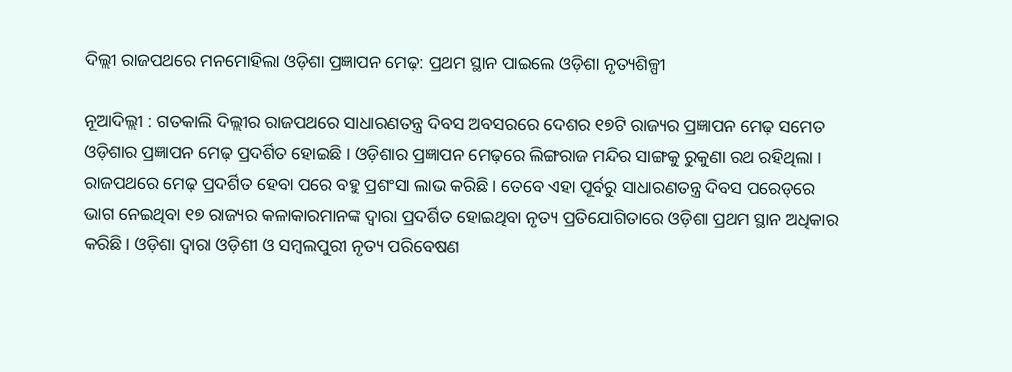ଦିଲ୍ଲୀ ରାଜପଥରେ ମନମୋହିଲା ଓଡ଼ିଶା ପ୍ରଜ୍ଞାପନ ମେଢ଼: ପ୍ରଥମ ସ୍ଥାନ ପାଇଲେ ଓଡ଼ିଶା ନୃତ୍ୟଶିଳ୍ପୀ

ନୂଆଦିଲ୍ଲୀ : ଗତକାଲି ଦିଲ୍ଲୀର ରାଜପଥରେ ସାଧାରଣତନ୍ତ୍ର ଦିବସ ଅବସରରେ ଦେଶର ୧୭ଟି ରାଜ୍ୟର ପ୍ରଜ୍ଞାପନ ମେଢ଼ ସ‌‌ମେତ ଓଡ଼ିଶାର ପ୍ରଜ୍ଞାପନ ମେଢ଼ ପ୍ରଦର୍ଶିତ ହୋଇଛି । ଓଡ଼ିଶାର ପ୍ରଜ୍ଞାପନ ମେଢ଼ରେ ଲିଙ୍ଗରାଜ ମନ୍ଦିର ସାଙ୍ଗକୁ ରୁକୁଣା ରଥ ରହିଥିଲା ।  ରାଜପଥରେ ‌ମେଢ଼ ପ୍ରଦର୍ଶିତ ହେବା ପରେ ବହୁ ପ୍ରଶଂସା ଲାଭ କରିଛି । ତେବେ ଏହା ପୂର୍ବରୁ ସାଧାରଣତନ୍ତ୍ର ଦିବସ ପରେଡ୍‌ରେ ଭାଗ ନେଇଥିବା ୧୭ ରାଜ୍ୟର କଳାକାରମାନଙ୍କ ଦ୍ବାରା ପ୍ରଦର୍ଶିତ ହୋଇଥିବା ନୃତ୍ୟ ପ୍ରତିଯୋଗିତାରେ ଓଡ଼ିଶା ପ୍ରଥମ ସ୍ଥାନ ଅଧିକାର କରିଛି। ଓଡ଼ିଶା ଦ୍ବାରା ଓଡ଼ିଶୀ ଓ ସମ୍ବଲପୁରୀ ନୃତ୍ୟ ପରିବେଷଣ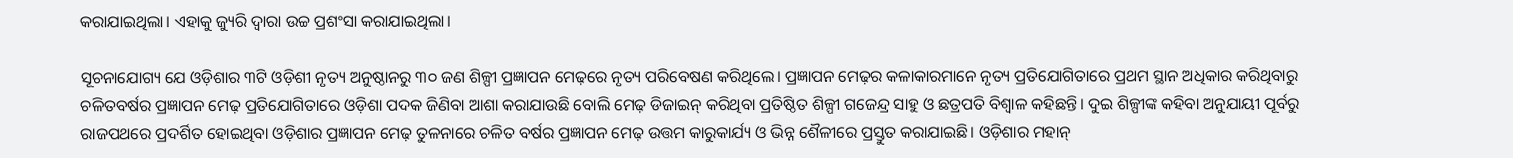କରାଯାଇଥିଲା। ଏହାକୁ ଜ୍ୟୁରି ଦ୍ବାରା ଉଚ୍ଚ ପ୍ରଶଂସା କରାଯାଇଥିଲା।

ସୂଚନାଯୋଗ୍ୟ ଯେ ଓଡ଼ିଶାର ୩ଟି ଓଡ଼ିଶୀ ନୃତ୍ୟ ଅନୁଷ୍ଠାନରୁ ୩୦ ଜଣ ଶିଳ୍ପୀ ପ୍ରଜ୍ଞାପନ ମେଢ଼ରେ ନୃତ୍ୟ ପରିବେଷଣ କରିଥିଲେ। ପ୍ରଜ୍ଞାପନ ମେଢ଼ର କଳାକାରମାନେ ନୃତ୍ୟ ପ୍ରତିଯୋଗିତାରେ ପ୍ରଥମ ସ୍ଥାନ ଅଧିକାର କରିଥିବାରୁ ଚଳିତବର୍ଷର ପ୍ରଜ୍ଞାପନ ମେଢ଼ ପ୍ରତିଯୋଗିତାରେ ଓଡ଼ିଶା ପଦକ ଜିଣିବା ଆଶା କରାଯାଉଛି ବୋଲି ମେଢ଼ ଡିଜାଇନ୍‌ କରିଥିବା ପ୍ରତିଷ୍ଠିତ ଶିଳ୍ପୀ ଗଜେନ୍ଦ୍ର ସାହୁ ଓ ଛତ୍ରପତି ବିଶ୍ବାଳ କହିଛନ୍ତି। ଦୁଇ ଶିଳ୍ପୀଙ୍କ କହିବା ଅନୁଯାୟୀ ପୂର୍ବରୁ ରାଜପଥରେ ପ୍ରଦର୍ଶିତ ହୋଇଥିବା ଓଡ଼ିଶାର ପ୍ରଜ୍ଞାପନ ମେଢ଼ ତୁଳନାରେ ଚଳିତ ବର୍ଷର ପ୍ରଜ୍ଞାପନ ମେଢ଼ ଉତ୍ତମ କାରୁକାର୍ଯ୍ୟ ଓ ଭିନ୍ନ ଶୈଳୀରେ ପ୍ରସ୍ତୁତ କରାଯାଇଛି। ଓଡ଼ିଶାର ମହାନ୍‌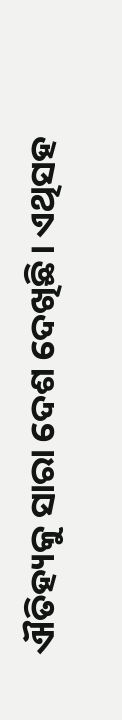ଐତିହ୍ୟକୁ ସାରା ଦେଶ‌ ଦେଖିଛି। ଏଥିସହ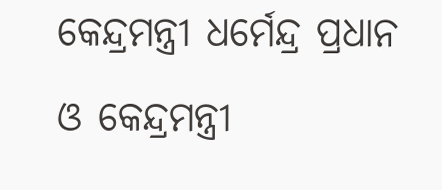କେନ୍ଦ୍ରମନ୍ତ୍ରୀ ଧର୍ମେନ୍ଦ୍ର ପ୍ରଧାନ ଓ କେନ୍ଦ୍ରମନ୍ତ୍ରୀ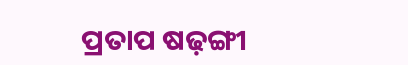ପ୍ରତାପ ଷଢ଼ଙ୍ଗୀ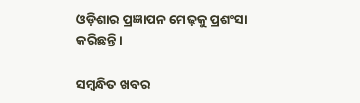ଓଡ଼ିଶାର ପ୍ରଜ୍ଞାପନ ମେଢ଼କୁ ପ୍ରଶଂସା କରିଛନ୍ତି।

ସମ୍ବନ୍ଧିତ ଖବର